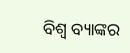ବିଶ୍ୱ ବ୍ୟାଙ୍କର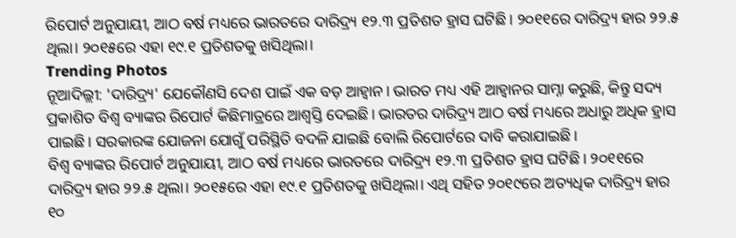ରିପୋର୍ଟ ଅନୁଯାୟୀ, ଆଠ ବର୍ଷ ମଧ୍ୟରେ ଭାରତରେ ଦାରିଦ୍ର୍ୟ ୧୨.୩ ପ୍ରତିଶତ ହ୍ରାସ ଘଟିଛି। ୨୦୧୧ରେ ଦାରିଦ୍ର୍ୟ ହାର ୨୨.୫ ଥିଲା। ୨୦୧୫ରେ ଏହା ୧୯.୧ ପ୍ରତିଶତକୁ ଖସିଥିଲା।
Trending Photos
ନୂଆଦିଲ୍ଲୀ: 'ଦାରିଦ୍ର୍ୟ' ଯେକୌଣସି ଦେଶ ପାଇଁ ଏକ ବଡ଼ ଆହ୍ୱାନ। ଭାରତ ମଧ୍ୟ ଏହି ଆହ୍ୱାନର ସାମ୍ନା କରୁଛି, କିନ୍ତୁ ସଦ୍ୟ ପ୍ରକାଶିତ ବିଶ୍ୱ ବ୍ୟାଙ୍କର ରିପୋର୍ଟ କିଛିମାତ୍ରରେ ଆଶ୍ବସ୍ତି ଦେଇଛି। ଭାରତର ଦାରିଦ୍ର୍ୟ ଆଠ ବର୍ଷ ମଧ୍ୟରେ ଅଧାରୁ ଅଧିକ ହ୍ରାସ ପାଇଛି। ସରକାରଙ୍କ ଯୋଜନା ଯୋଗୁଁ ପରିସ୍ଥିତି ବଦଳି ଯାଇଛି ବୋଲି ରିପୋର୍ଟରେ ଦାବି କରାଯାଇଛି।
ବିଶ୍ୱ ବ୍ୟାଙ୍କର ରିପୋର୍ଟ ଅନୁଯାୟୀ, ଆଠ ବର୍ଷ ମଧ୍ୟରେ ଭାରତରେ ଦାରିଦ୍ର୍ୟ ୧୨.୩ ପ୍ରତିଶତ ହ୍ରାସ ଘଟିଛି। ୨୦୧୧ରେ ଦାରିଦ୍ର୍ୟ ହାର ୨୨.୫ ଥିଲା। ୨୦୧୫ରେ ଏହା ୧୯.୧ ପ୍ରତିଶତକୁ ଖସିଥିଲା। ଏଥି ସହିତ ୨୦୧୯ରେ ଅତ୍ୟଧିକ ଦାରିଦ୍ର୍ୟ ହାର ୧୦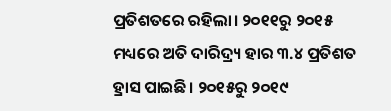ପ୍ରତିଶତରେ ରହିଲା। ୨୦୧୧ରୁ ୨୦୧୫ ମଧ୍ୟରେ ଅତି ଦାରିଦ୍ର୍ୟ ହାର ୩.୪ ପ୍ରତିଶତ ହ୍ରାସ ପାଇଛି। ୨୦୧୫ରୁ ୨୦୧୯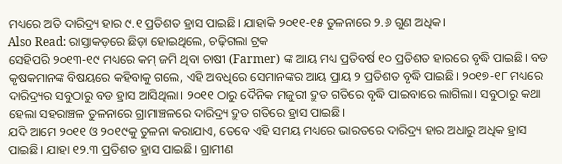ମଧ୍ୟରେ ଅତି ଦାରିଦ୍ର୍ୟ ହାର ୯.୧ ପ୍ରତିଶତ ହ୍ରାସ ପାଇଛି। ଯାହାକି ୨୦୧୧-୧୫ ତୁଳନାରେ ୨.୬ ଗୁଣ ଅଧିକ।
Also Read: ରାସ୍ତାକଡ଼ରେ ଛିଡ଼ା ହୋଇଥିଲେ, ଚଢ଼ିଗଲା ଟ୍ରକ
ସେହିପରି ୨୦୧୩-୧୯ ମଧ୍ୟରେ କମ୍ ଜମି ଥିବା ଚାଷୀ (Farmer) ଙ୍କ ଆୟ ମଧ୍ୟ ପ୍ରତିବର୍ଷ ୧୦ ପ୍ରତିଶତ ହାରରେ ବୃଦ୍ଧି ପାଇଛି। ବଡ କୃଷକମାନଙ୍କ ବିଷୟରେ କହିବାକୁ ଗଲେ, ଏହି ଅବଧିରେ ସେମାନଙ୍କର ଆୟ ପ୍ରାୟ ୨ ପ୍ରତିଶତ ବୃଦ୍ଧି ପାଇଛି। ୨୦୧୭-୧୮ ମଧ୍ୟରେ ଦାରିଦ୍ର୍ୟର ସବୁଠାରୁ ବଡ ହ୍ରାସ ଆସିଥିଲା। ୨୦୧୧ ଠାରୁ ଦୈନିକ ମଜୁରୀ ଦ୍ରୁତ ଗତିରେ ବୃଦ୍ଧି ପାଇବାରେ ଲାଗିଲା। ସବୁଠାରୁ କଥା ହେଲା ସହରାଞ୍ଚଳ ତୁଳନାରେ ଗ୍ରାମାଞ୍ଚଳରେ ଦାରିଦ୍ର୍ୟ ଦ୍ରୁତ ଗତିରେ ହ୍ରାସ ପାଇଛି।
ଯଦି ଆମେ ୨୦୧୧ ଓ ୨୦୧୯କୁ ତୁଳନା କରାଯାଏ, ତେବେ ଏହି ସମୟ ମଧ୍ୟରେ ଭାରତରେ ଦାରିଦ୍ର୍ୟ ହାର ଅଧାରୁ ଅଧିକ ହ୍ରାସ ପାଇଛି। ଯାହା ୧୨.୩ ପ୍ରତିଶତ ହ୍ରାସ ପାଇଛି। ଗ୍ରାମୀଣ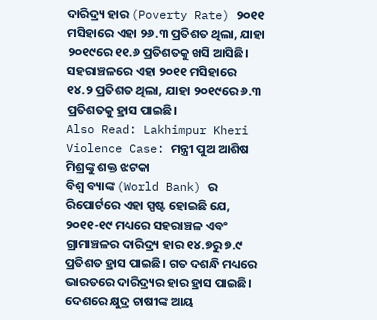ଦାରିଦ୍ର୍ୟ ହାର (Poverty Rate) ୨୦୧୧ ମସିହାରେ ଏହା ୨୬.୩ ପ୍ରତିଶତ ଥିଲା, ଯାହା ୨୦୧୯ରେ ୧୧.୬ ପ୍ରତିଶତକୁ ଖସି ଆସିଛି। ସହରାଞ୍ଚଳରେ ଏହା ୨୦୧୧ ମସିହାରେ ୧୪.୨ ପ୍ରତିଶତ ଥିଲା, ଯାହା ୨୦୧୯ରେ ୬.୩ ପ୍ରତିଶତକୁ ହ୍ରାସ ପାଇଛି।
Also Read: Lakhimpur Kheri Violence Case: ମନ୍ତ୍ରୀ ପୁଅ ଆଶିଷ ମିଶ୍ରଙ୍କୁ ଶକ୍ତ ଝଟକା
ବିଶ୍ୱ ବ୍ୟାଙ୍କ (World Bank) ର ରିପୋର୍ଟରେ ଏହା ସ୍ପଷ୍ଟ ହୋଇଛି ଯେ, ୨୦୧୧-୧୯ ମଧ୍ୟରେ ସହରାଞ୍ଚଳ ଏବଂ ଗ୍ରାମାଞ୍ଚଳର ଦାରିଦ୍ର୍ୟ ହାର ୧୪.୭ରୁ ୭.୯ ପ୍ରତିଶତ ହ୍ରାସ ପାଇଛି। ଗତ ଦଶନ୍ଧି ମଧ୍ୟରେ ଭାରତରେ ଦାରିଦ୍ର୍ୟର ହାର ହ୍ରାସ ପାଇଛି। ଦେଶରେ କ୍ଷୁଦ୍ର ଚାଷୀଙ୍କ ଆୟ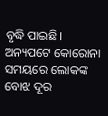ବୃଦ୍ଧି ପାଇଛି। ଅନ୍ୟପଟେ କୋରୋନା ସମୟରେ ଲୋକଙ୍କ ବୋଝ ଦୂର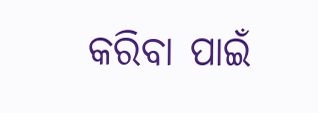କରିବା ପାଇଁ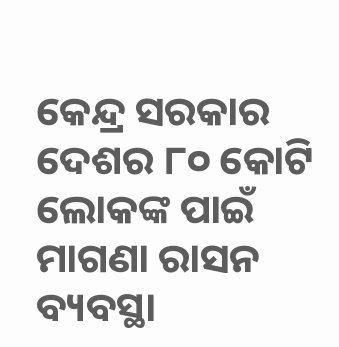କେନ୍ଦ୍ର ସରକାର ଦେଶର ୮୦ କୋଟି ଲୋକଙ୍କ ପାଇଁ ମାଗଣା ରାସନ ବ୍ୟବସ୍ଥା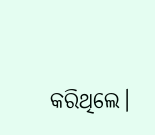କରିଥିଲେ।